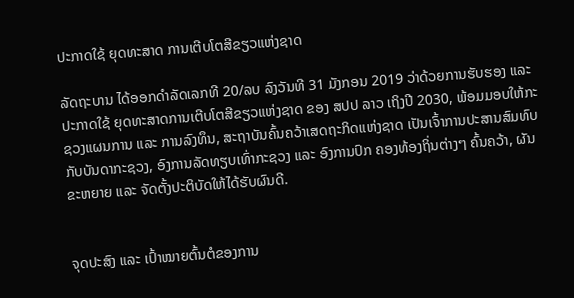ປະກາດໃຊ້ ຍຸດທະສາດ ການເຕີບໂຕສີຂຽວແຫ່ງຊາດ

ລັດຖະບານ ໄດ້ອອກດຳລັດເລກທີ 20/ລບ ລົງວັນທີ 31 ມັງກອນ 2019 ວ່າດ້ວຍການຮັບຮອງ ແລະ ປະກາດໃຊ້ ຍຸດທະສາດການເຕີບໂຕສີຂຽວແຫ່ງຊາດ ຂອງ ສປປ ລາວ ເຖິງປີ 2030, ພ້ອມມອບໃຫ້ກະຊວງແຜນການ ແລະ ການລົງທຶນ, ສະຖາບັນຄົ້ນຄວ້າເສດຖະກິດແຫ່ງຊາດ ເປັນເຈົ້າການປະສານສົມທົບ ກັບບັນດາກະຊວງ, ອົງການລັດທຽບເທົ່າກະຊວງ ແລະ ອົງການປົກ ຄອງທ້ອງຖິ່ນຕ່າງໆ ຄົ້ນຄວ້າ, ຜັນຂະຫຍາຍ ແລະ ຈັດຕັ້ງປະຕິບັດໃຫ້ໄດ້ຮັບຜົນດີ.


ຈຸດປະສົງ ແລະ ເປົ້າໝາຍຕົ້ນຕໍຂອງການ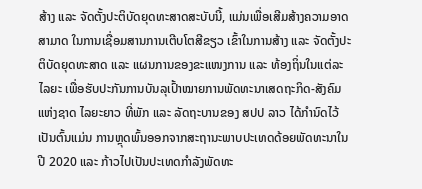ສ້າງ ແລະ ຈັດຕັ້ງປະຕິບັດຍຸດທະສາດສະບັບນີ້, ແມ່ນເພື່ອເສີມສ້າງຄວາມອາດສາມາດ ໃນການເຊື່ອມສານການເຕີບໂຕສີຂຽວ ເຂົ້າໃນການສ້າງ ແລະ ຈັດຕັ້ງປະຕິບັດຍຸດທະສາດ ແລະ ແຜນການຂອງຂະແໜງການ ແລະ ທ້ອງຖິ່ນໃນແຕ່ລະໄລຍະ ເພື່ອຮັບປະກັນການບັນລຸເປົ້າໝາຍການພັດທະນາເສດຖະກິດ-ສັງຄົມແຫ່ງຊາດ ໄລຍະຍາວ ທີ່ພັກ ແລະ ລັດຖະບານຂອງ ສປປ ລາວ ໄດ້ກຳນົດໄວ້ ເປັນຕົ້ນແມ່ນ ການຫຼຸດພົ້ນອອກຈາກສະຖານະພາບປະເທດດ້ອຍພັດທະນາໃນ ປີ 2020 ແລະ ກ້າວໄປເປັນປະເທດກຳລັງພັດທະ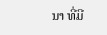ນາ ທີ່ມີ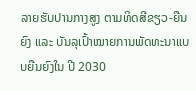ລາຍຮັບປານກາງສູງ ຕາມທິດສີຂຽວ-ຍືນຍົງ ແລະ ບັນລຸເປົ້າໝາຍການພັດທະນາແບບຍືນຍົງໃນ ປີ 2030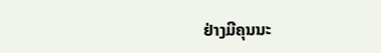ຢ່າງມີຄຸນນະ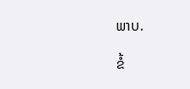ພາບ.

ຂໍ້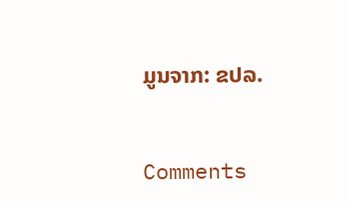ມູນຈາກ: ຂປລ.



Comments